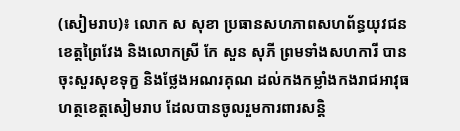(សៀមរាប)៖ លោក ស សុខា ប្រធានសហភាពសហព័ន្ធយុវជនខេត្តព្រៃវែង និងលោកស្រី កែ សួន សុភី ព្រមទាំងសហការី បានចុះសួរសុខទុក្ខ និងថ្លែងអណរគុណ ដល់កងកម្លាំងកងរាជអាវុធហត្ថខេត្តសៀមរាប ដែលបានចូលរួមការពារសន្តិ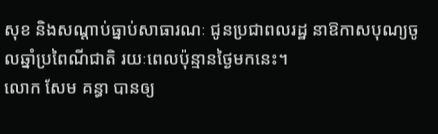សុខ និងសណ្តាប់ធ្នាប់សាធារណៈ ជូនប្រជាពលរដ្ឋ នាឱកាសបុណ្យចូលឆ្នាំប្រពៃណីជាតិ រយៈពេលប៉ុន្មានថ្ងៃមកនេះ។
លោក សែម គន្ធា បានឲ្យ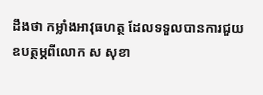ដឹងថា កម្លាំងអាវុធហត្ថ ដែលទទួលបានការជួយឧបត្ថម្ភពីលោក ស សុខា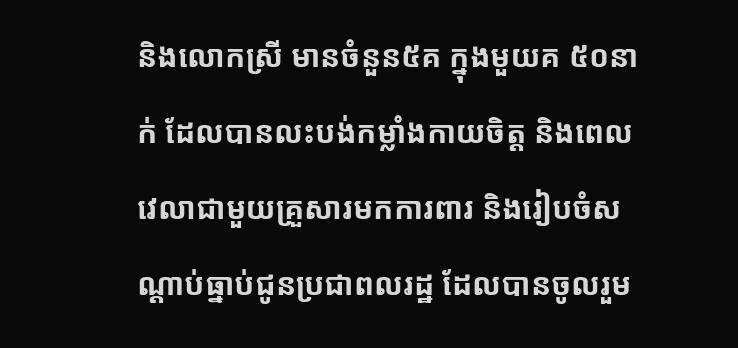និងលោកស្រី មានចំនួន៥គ ក្នុងមួយគ ៥០នាក់ ដែលបានលះបង់កម្លាំងកាយចិត្ត និងពេលវេលាជាមួយគ្រួសារមកការពារ និងរៀបចំសណ្តាប់ធ្នាប់ជូនប្រជាពលរដ្ឋ ដែលបានចូលរួម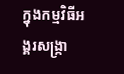ក្នុងកម្មវិធីអង្គរសង្ក្រា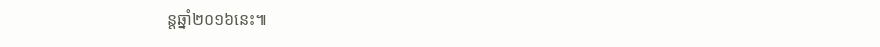ន្តឆ្នាំ២០១៦នេះ៕